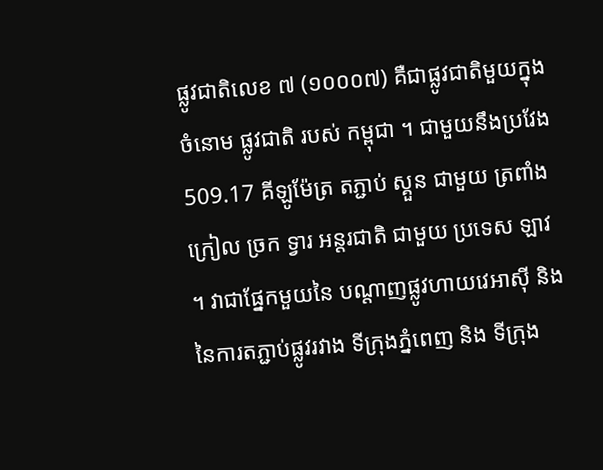ផ្លូវជាតិលេខ ៧ (១០០០៧) គឺជាផ្លូវជាតិមួយក្នុងចំនោម ផ្លូវជាតិ របស់ កម្ពុជា ។ ជាមួយនឹងប្រវែង 509.17 គីឡូម៉ែត្រ តភ្ជាប់ ស្គួន ជាមួយ ត្រពាំង ក្រៀល ច្រក ទ្វារ អន្តរជាតិ ជាមួយ ប្រទេស ឡាវ ។ វាជាផ្នែកមួយនៃ បណ្តាញផ្លូវហាយវេអាស៊ី និងនៃការតភ្ជាប់ផ្លូវរវាង ទីក្រុងភ្នំពេញ និង ទីក្រុង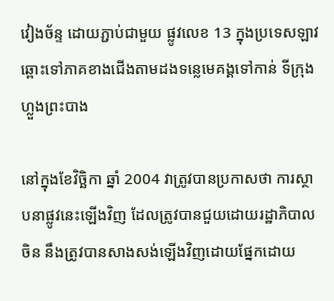វៀងច័ន្ទ ដោយភ្ជាប់ជាមួយ ផ្លូវលេខ 13 ក្នុងប្រទេសឡាវ ឆ្ពោះទៅភាគខាងជើងតាមដងទន្លេមេគង្គទៅកាន់ ទីក្រុងហ្លួងព្រះបាង

នៅក្នុងខែវិច្ឆិកា ឆ្នាំ 2004 វាត្រូវបានប្រកាសថា ការស្ថាបនាផ្លូវនេះឡើងវិញ ដែលត្រូវបានជួយដោយរដ្ឋាភិបាលចិន នឹងត្រូវបានសាងសង់ឡើងវិញដោយផ្នែកដោយ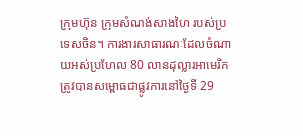ក្រុមហ៊ុន ក្រុមសំណង់សាងហៃ របស់ប្រទេសចិន។ ការងារសាធារណៈដែលចំណាយអស់ប្រហែល 80 លានដុល្លារអាមេរិក ត្រូវបានសម្ពោធជាផ្លូវការនៅថ្ងៃទី 29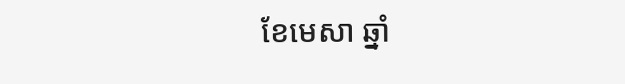ខែមេសា ឆ្នាំ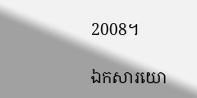2008។

ឯកសារយោ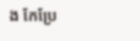ង កែប្រែ